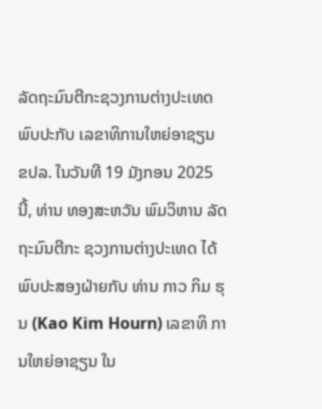ລັດຖະມົນຕີກະຊວງການຕ່າງປະເທດ ພົບປະກັບ ເລຂາທິການໃຫຍ່ອາຊຽນ
ຂປລ. ໃນວັນທີ 19 ມັງກອນ 2025 ນີ້, ທ່ານ ທອງສະຫວັນ ພົມວິຫານ ລັດຖະມົນຕີກະ ຊວງການຕ່າງປະເທດ ໄດ້ພົບປະສອງຝ່າຍກັບ ທ່ານ ກາວ ກິມ ຮຸນ (Kao Kim Hourn) ເລຂາທິ ການໃຫຍ່ອາຊຽນ ໃນ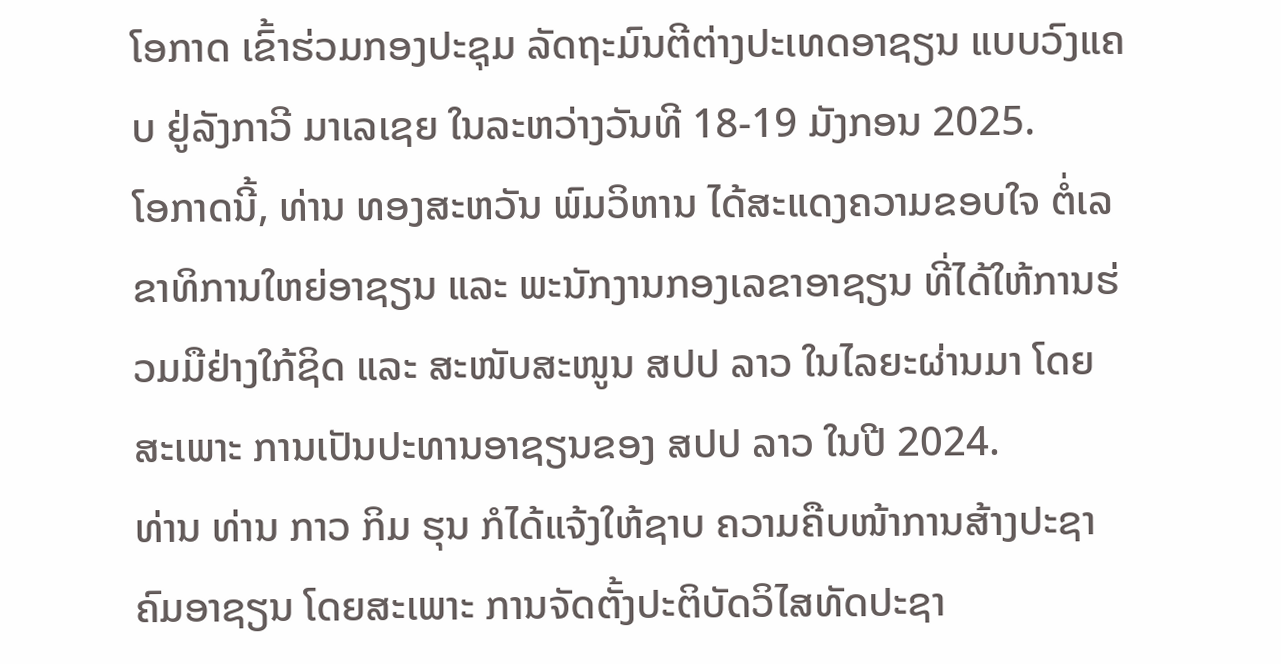ໂອກາດ ເຂົ້າຮ່ວມກອງປະຊຸມ ລັດຖະມົນຕີຕ່າງປະເທດອາຊຽນ ແບບວົງແຄບ ຢູ່ລັງກາວີ ມາເລເຊຍ ໃນລະຫວ່າງວັນທີ 18-19 ມັງກອນ 2025.
ໂອກາດນີ້, ທ່ານ ທອງສະຫວັນ ພົມວິຫານ ໄດ້ສະແດງຄວາມຂອບໃຈ ຕໍ່ເລຂາທິການໃຫຍ່ອາຊຽນ ແລະ ພະນັກງານກອງເລຂາອາຊຽນ ທີ່ໄດ້ໃຫ້ການຮ່ວມມືຢ່າງໃກ້ຊິດ ແລະ ສະໜັບສະໜູນ ສປປ ລາວ ໃນໄລຍະຜ່ານມາ ໂດຍສະເພາະ ການເປັນປະທານອາຊຽນຂອງ ສປປ ລາວ ໃນປີ 2024.
ທ່ານ ທ່ານ ກາວ ກິມ ຮຸນ ກໍໄດ້ແຈ້ງໃຫ້ຊາບ ຄວາມຄືບໜ້າການສ້າງປະຊາຄົມອາຊຽນ ໂດຍສະເພາະ ການຈັດຕັ້ງປະຕິບັດວິໄສທັດປະຊາ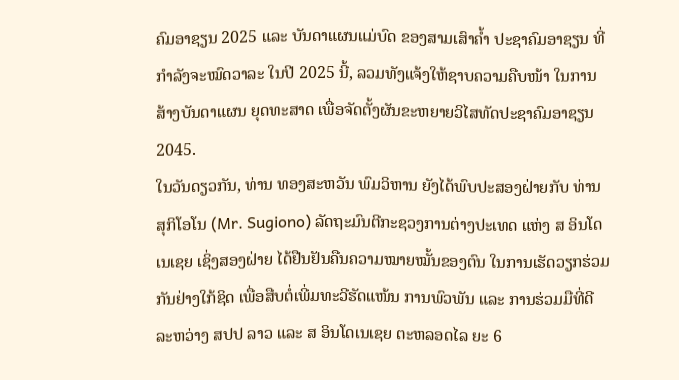ຄົມອາຊຽນ 2025 ແລະ ບັນດາແຜນແມ່ບົດ ຂອງສາມເສົາຄໍ້າ ປະຊາຄົມອາຊຽນ ທີ່ກໍາລັງຈະໝົດວາລະ ໃນປີ 2025 ນີ້, ລວມທັງແຈ້ງໃຫ້ຊາບຄວາມຄືບໜ້າ ໃນການສ້າງບັນດາແຜນ ຍຸດທະສາດ ເພື່ອຈັດຕັ້ງຜັນຂະຫຍາຍວິໄສທັດປະຊາຄົມອາຊຽນ 2045.
ໃນວັນດຽວກັນ, ທ່ານ ທອງສະຫວັນ ພົມວິຫານ ຍັງໄດ້ພົບປະສອງຝ່າຍກັບ ທ່ານ ສຸກິໂອໂນ (Mr. Sugiono) ລັດຖະມົນຕີກະຊວງການຕ່າງປະເທດ ແຫ່ງ ສ ອິນໂດເນເຊຍ ເຊິ່ງສອງຝ່າຍ ໄດ້ຢືນຢັນຄືນຄວາມໝາຍໝັ້ນຂອງຕົນ ໃນການເຮັດວຽກຮ່ວມກັນຢ່າງໃກ້ຊິດ ເພື່ອສືບຕໍ່ເພີ່ມທະວີຮັດແໜ້ນ ການພົວພັນ ແລະ ການຮ່ວມມືທີ່ດີ ລະຫວ່າງ ສປປ ລາວ ແລະ ສ ອິນໂດເນເຊຍ ຕະຫລອດໄລ ຍະ 6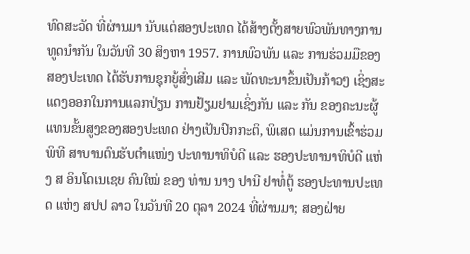ທົດສະວັດ ທີ່ຜ່ານມາ ນັບແຕ່ສອງປະເທດ ໄດ້ສ້າງຕັ້ງສາຍພົວພັນທາງການທູດນໍາກັນ ໃນວັນທີ 30 ສິງຫາ 1957. ການພົວພັນ ແລະ ການຮ່ວມມືຂອງສອງປະເທດ ໄດ້ຮັບການຊຸກຍູ້ສົ່ງເສີມ ແລະ ພັດທະນາຂຶ້ນເປັນກ້າວໆ ເຊິ່ງສະແດງອອກໃນການແລກປ່ຽນ ການຢ້ຽມຢາມເຊິ່ງກັນ ແລະ ກັນ ຂອງຄະນະຜູ້ແທນຂັ້ນສູງຂອງສອງປະເທດ ຢ່າງເປັນປົກກະຕິ, ພິເສດ ແມ່ນການເຂົ້າຮ່ວມພິທີ ສາບານຕົນຮັບຕຳແໜ່ງ ປະທານາທິບໍດີ ແລະ ຮອງປະທານາທິບໍດີ ແຫ່ງ ສ ອິນໂດເນເຊຍ ຄົນໃໝ່ ຂອງ ທ່ານ ນາງ ປານີ ຢາທໍ່ຕູ້ ຮອງປະທານປະເທດ ແຫ່ງ ສປປ ລາວ ໃນວັນທີ 20 ຕຸລາ 2024 ທີ່ຜ່ານມາ; ສອງຝ່າຍ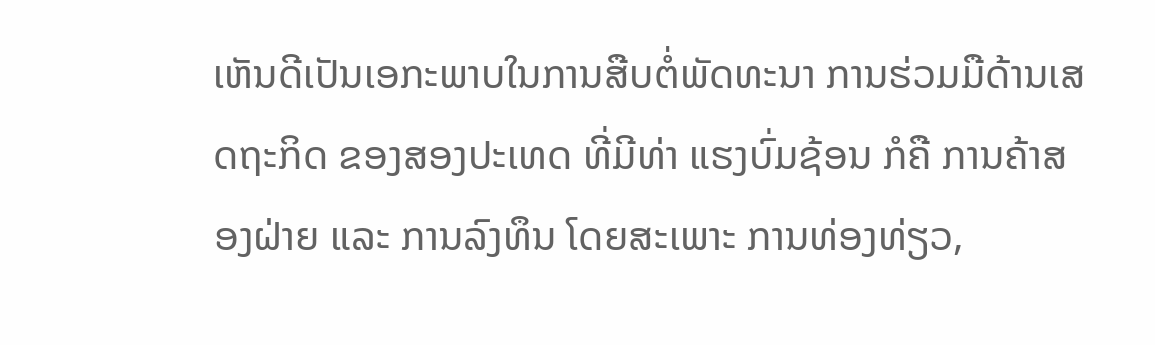ເຫັນດີເປັນເອກະພາບໃນການສືບຕໍ່ພັດທະນາ ການຮ່ວມມືດ້ານເສດຖະກິດ ຂອງສອງປະເທດ ທີ່ມີທ່າ ແຮງບົ່ມຊ້ອນ ກໍຄື ການຄ້າສອງຝ່າຍ ແລະ ການລົງທຶນ ໂດຍສະເພາະ ການທ່ອງທ່ຽວ,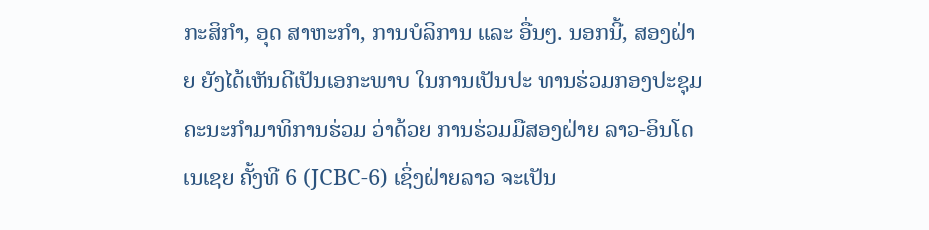ກະສິກຳ, ອຸດ ສາຫະກຳ, ການບໍລິການ ແລະ ອື່ນໆ. ນອກນີ້, ສອງຝ່າຍ ຍັງໄດ້ເຫັນດີເປັນເອກະພາບ ໃນການເປັນປະ ທານຮ່ວມກອງປະຊຸມຄະນະກຳມາທິການຮ່ວມ ວ່າດ້ວຍ ການຮ່ວມມືສອງຝ່າຍ ລາວ-ອິນໂດເນເຊຍ ຄັ້ງທີ 6 (JCBC-6) ເຊິ່ງຝ່າຍລາວ ຈະເປັນ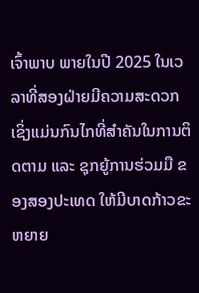ເຈົ້າພາບ ພາຍໃນປີ 2025 ໃນເວລາທີ່ສອງຝ່າຍມີຄວາມສະດວກ ເຊິ່ງແມ່ນກົນໄກທີ່ສຳຄັນໃນການຕິດຕາມ ແລະ ຊຸກຍູ້ການຮ່ວມມື ຂອງສອງປະເທດ ໃຫ້ມີບາດກ້າວຂະຫຍາຍ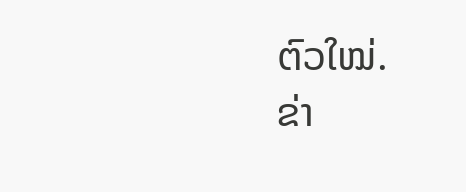ຕົວໃໝ່.
ຂ່າ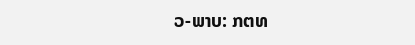ວ-ພາບ: ກຕທ